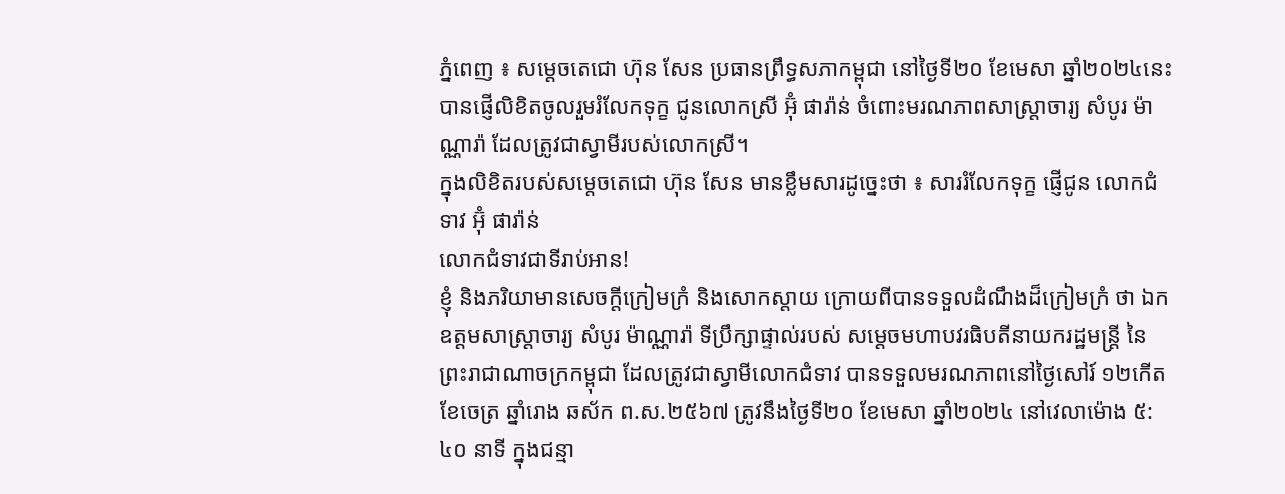ភ្នំពេញ ៖ សម្តេចតេជោ ហ៊ុន សែន ប្រធានព្រឹទ្ធសភាកម្ពុជា នៅថ្ងៃទី២០ ខែមេសា ឆ្នាំ២០២៤នេះ បានផ្ញើលិខិតចូលរួមរំលែកទុក្ខ ជូនលោកស្រី អ៊ុំ ផារ៉ាន់ ចំពោះមរណភាពសាស្ត្រាចារ្យ សំបូរ ម៉ាណ្ណារ៉ា ដែលត្រូវជាស្វាមីរបស់លោកស្រី។
ក្នុងលិខិតរបស់សម្តេចតេជោ ហ៊ុន សែន មានខ្លឹមសារដូច្នេះថា ៖ សាររំលែកទុក្ខ ផ្ញើជូន លោកជំទាវ អ៊ុំ ផារ៉ាន់
លោកជំទាវជាទីរាប់អាន!
ខ្ញុំ និងភរិយាមានសេចក្តីក្រៀមក្រំ និងសោកស្តាយ ក្រោយពីបានទទួលដំណឹងដ៏ក្រៀមក្រំ ថា ឯកឧត្តមសាស្ត្រាចារ្យ សំបូរ ម៉ាណ្ណារ៉ា ទីប្រឹក្សាផ្ទាល់របស់ សម្តេចមហាបវរធិបតីនាយករដ្ឋមន្ត្រី នៃព្រះរាជាណាចក្រកម្ពុជា ដែលត្រូវជាស្វាមីលោកជំទាវ បានទទួលមរណភាពនៅថ្ងៃសៅរ៍ ១២កើត ខែចេត្រ ឆ្នាំរោង ឆស័ក ព.ស.២៥៦៧ ត្រូវនឹងថ្ងៃទី២០ ខែមេសា ឆ្នាំ២០២៤ នៅវេលាម៉ោង ៥:៤០ នាទី ក្នុងជន្មា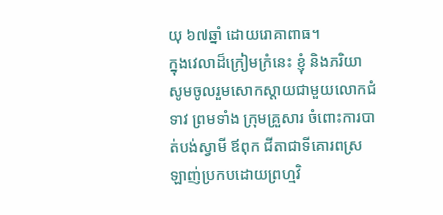យុ ៦៧ឆ្នាំ ដោយរោគាពាធ។
ក្នុងវេលាដ៏ក្រៀមក្រំនេះ ខ្ញុំ និងភរិយា សូមចូលរួមសោកស្តាយជាមួយលោកជំទាវ ព្រមទាំង ក្រុមគ្រួសារ ចំពោះការបាត់បង់ស្វាមី ឪពុក ជីតាជាទីគោរពស្រឡាញ់ប្រកបដោយព្រហ្មវិ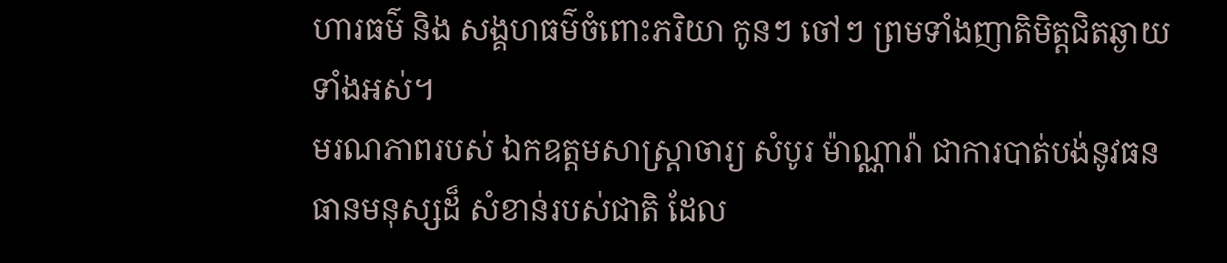ហារធម៌ និង សង្គហធម៌ចំពោះភរិយា កូនៗ ចៅៗ ព្រមទាំងញាតិមិត្តជិតឆ្ងាយទាំងអស់។
មរណភាពរបស់ ឯកឧត្តមសាស្ត្រាចារ្យ សំបូរ ម៉ាណ្ណារ៉ា ជាការបាត់បង់នូវធនធានមនុស្សដ៏ សំខាន់របស់ជាតិ ដែល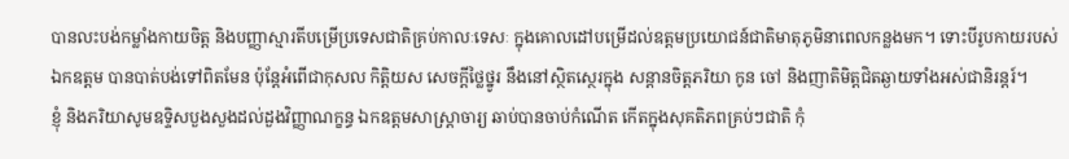បានលះបង់កម្លាំងកាយចិត្ត និងបញ្ញាស្មារតីបម្រើប្រទេសជាតិគ្រប់កាលៈទេសៈ ក្នុងគោលដៅបម្រើដល់ឧត្តមប្រយោជន៍ជាតិមាតុភូមិនាពេលកន្លងមក។ ទោះបីរូបកាយរបស់ ឯកឧត្តម បានបាត់បង់ទៅពិតមែន ប៉ុន្តែអំពើជាកុសល កិត្តិយស សេចក្តីថ្លៃថ្នូរ នឹងនៅស្ថិតស្ថេរក្នុង សន្តានចិត្តភរិយា កូន ចៅ និងញាតិមិត្តជិតឆ្ងាយទាំងអស់ជានិរន្តរ៍។
ខ្ញុំ និងភរិយាសូមឧទ្ទិសបួងសួងដល់ដួងវិញ្ញាណក្ខន្ធ ឯកឧត្តមសាស្ត្រាចារ្យ ឆាប់បានចាប់កំណើត កើតក្នុងសុគតិភពគ្រប់ៗជាតិ កុំ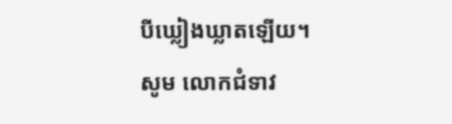បីឃ្លៀងឃ្លាតឡើយ។
សូម លោកជំទាវ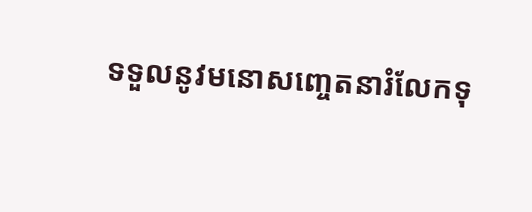ទទួលនូវមនោសញ្ចេតនារំលែកទុ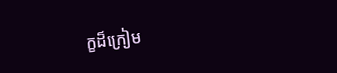ក្ខដ៏ក្រៀម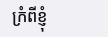ក្រំពីខ្ញុំ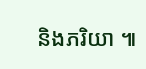និងភរិយា ៕